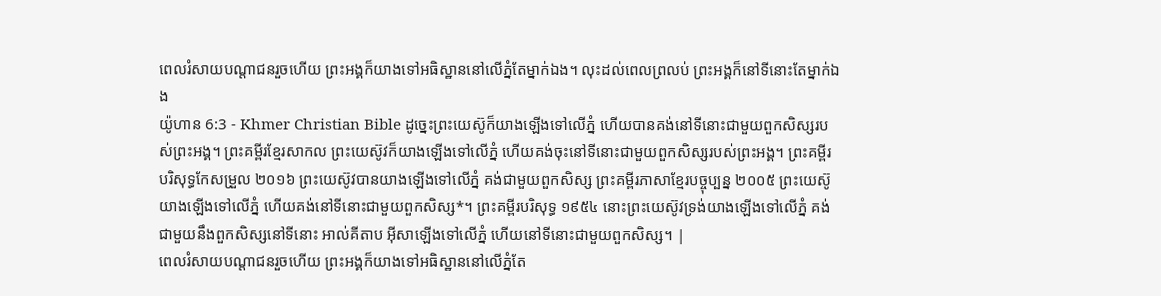ពេលរំសាយបណ្ដាជនរួចហើយ ព្រះអង្គក៏យាងទៅអធិស្ឋាននៅលើភ្នំតែម្នាក់ឯង។ លុះដល់ពេលព្រលប់ ព្រះអង្គក៏នៅទីនោះតែម្នាក់ឯង
យ៉ូហាន 6:3 - Khmer Christian Bible ដូច្នេះព្រះយេស៊ូក៏យាងឡើងទៅលើភ្នំ ហើយបានគង់នៅទីនោះជាមួយពួកសិស្សរបស់ព្រះអង្គ។ ព្រះគម្ពីរខ្មែរសាកល ព្រះយេស៊ូវក៏យាងឡើងទៅលើភ្នំ ហើយគង់ចុះនៅទីនោះជាមួយពួកសិស្សរបស់ព្រះអង្គ។ ព្រះគម្ពីរបរិសុទ្ធកែសម្រួល ២០១៦ ព្រះយេស៊ូវបានយាងឡើងទៅលើភ្នំ គង់ជាមួយពួកសិស្ស ព្រះគម្ពីរភាសាខ្មែរបច្ចុប្បន្ន ២០០៥ ព្រះយេស៊ូយាងឡើងទៅលើភ្នំ ហើយគង់នៅទីនោះជាមួយពួកសិស្ស*។ ព្រះគម្ពីរបរិសុទ្ធ ១៩៥៤ នោះព្រះយេស៊ូវទ្រង់យាងឡើងទៅលើភ្នំ គង់ជាមួយនឹងពួកសិស្សនៅទីនោះ អាល់គីតាប អ៊ីសាឡើងទៅលើភ្នំ ហើយនៅទីនោះជាមួយពួកសិស្ស។ |
ពេលរំសាយបណ្ដាជនរួចហើយ ព្រះអង្គក៏យាងទៅអធិស្ឋាននៅលើភ្នំតែ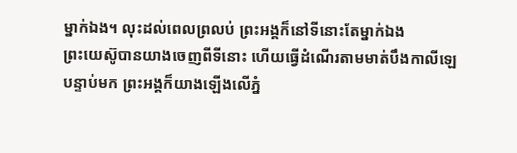ម្នាក់ឯង។ លុះដល់ពេលព្រលប់ ព្រះអង្គក៏នៅទីនោះតែម្នាក់ឯង
ព្រះយេស៊ូបានយាងចេញពីទីនោះ ហើយធ្វើដំណើរតាមមាត់បឹងកាលីឡេ បន្ទាប់មក ព្រះអង្គក៏យាងឡើងលើភ្នំ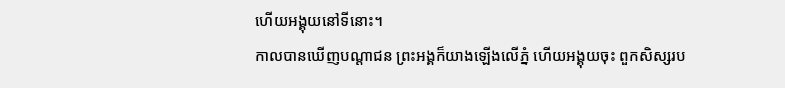ហើយអង្គុយនៅទីនោះ។
កាលបានឃើញបណ្ដាជន ព្រះអង្គក៏យាងឡើងលើភ្នំ ហើយអង្គុយចុះ ពួកសិស្សរប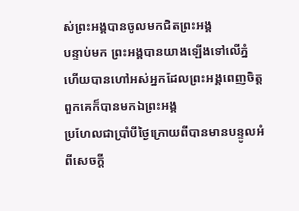ស់ព្រះអង្គបានចូលមកជិតព្រះអង្គ
បន្ទាប់មក ព្រះអង្គបានយាងឡើងទៅលើភ្នំ ហើយបានហៅអស់អ្នកដែលព្រះអង្គពេញចិត្ដ ពួកគេក៏បានមកឯព្រះអង្គ
ប្រហែលជាប្រាំបីថ្ងៃក្រោយពីបានមានបន្ទូលអំពីសេចក្ដី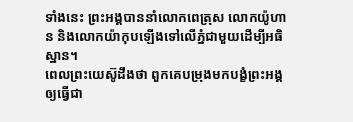ទាំងនេះ ព្រះអង្គបាននាំលោកពេត្រុស លោកយ៉ូហាន និងលោកយ៉ាកុបឡើងទៅលើភ្នំជាមួយដើម្បីអធិស្ឋាន។
ពេលព្រះយេស៊ូដឹងថា ពួកគេបម្រុងមកបង្ខំព្រះអង្គឲ្យធ្វើជា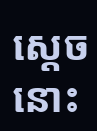ស្ដេច នោះ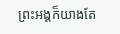ព្រះអង្គក៏យាងតែ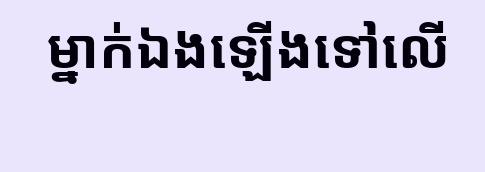ម្នាក់ឯងឡើងទៅលើ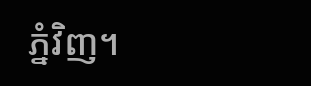ភ្នំវិញ។